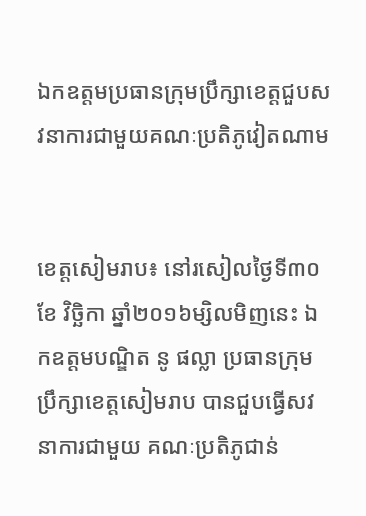ឯកឧត្តមប្រធានក្រុមប្រឹក្សាខេត្តជួបសវនាការជាមួយគណៈប្រតិភូវៀតណាម


ខេត្តសៀមរាប៖ នៅរសៀលថ្ងៃទី៣០ ខែ វិច្ឆិកា ឆ្នាំ២០១៦ម្សិលមិញនេះ ឯកឧត្តមបណ្ឌិត នូ ផល្លា ប្រធានក្រុមប្រឹក្សាខេត្តសៀមរាប បានជួបធ្វើសវនាការជាមួយ គណៈប្រតិភូជាន់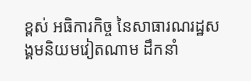ខ្ពស់ អធិការកិច្ច នៃសាធារណរដ្ឋសង្គមនិយមវៀតណាម ដឹកនាំ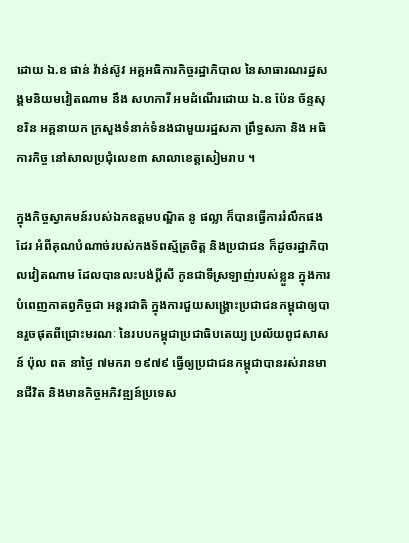ដោយ ឯ.ឧ ផាន់ វ៉ាន់ស៊ូវ អគ្គអធិការកិច្ចរដ្ឋាភិបាល នៃសាធារណរដ្ឋសង្គមនិយមវៀតណាម នឹង សហការី អមដំណើរដោយ ឯ.ឧ ប៉ែន ច័ន្ទសុខរិន អគ្គនាយក ក្រសួងទំនាក់ទំនងជាមួយរដ្ឋសភា ព្រឹទ្ធសភា និង អធិការកិច្ច នៅសាលប្រជុំលេខ៣ សាលាខេត្តសៀមរាប ។

ក្នុងកិច្ចស្វាគមន៍របស់ឯកឧត្តមបណ្ឌិត នូ ផល្លា ក៏បានធ្វើការរំលឹកផងដែរ អំពីគុណបំណាច់របស់កងទ័ពស្ម័ត្រចិត្ត និងប្រជាជន ក៏ដូចរដ្ឋាភិបាលវៀតណាម ដែលបានលះបង់ប្តីសី កូនជាទីស្រឡាញ់របស់ខ្លួន ក្នុងការបំពេញកាតព្វកិច្ចជា អន្តរជាតិ ក្នុងការជួយសង្រ្គោះប្រជាជនកម្ពុជាឲ្យបានរួចផុតពីជ្រោះមរណៈ នៃរបបកម្ពុជាប្រជាធិបតេយ្យ ប្រល័យពូជសាសន៍ ប៉ុល ពត នាថ្ងៃ ៧មករា ១៩៧៩ ធ្វើឲ្យប្រជាជនកម្ពុជាបានរស់រានមានជីវិត និងមានកិច្ចអភិវឌ្ឍន៍ប្រទេស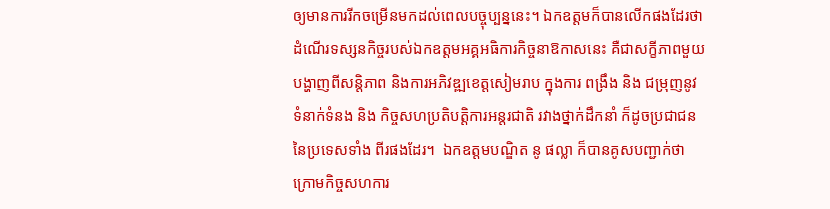ឲ្យមានការរីកចម្រើនមកដល់ពេលបច្ចុប្បន្ននេះ។ ឯកឧត្តមក៏បានលើកផងដែរថាដំណើរទស្សនកិច្ចរបស់ឯកឧត្តមអគ្គអធិការកិច្ចនាឱកាសនេះ គឺជាសក្ខីភាពមួយបង្ហាញពីសន្តិភាព និងការអភិវឌ្ឍខេត្តសៀមរាប ក្នុងការ ពង្រឹង និង ជម្រុញនូវទំនាក់ទំនង និង កិច្ចសហប្រតិបត្តិការអន្តរជាតិ រវាងថ្នាក់ដឹកនាំ ក៏ដូចប្រជាជននៃប្រទេសទាំង ពីរផងដែរ។  ឯកឧត្តមបណ្ឌិត នូ ផល្លា ក៏បានគូសបញ្ជាក់ថា ក្រោមកិច្ចសហការ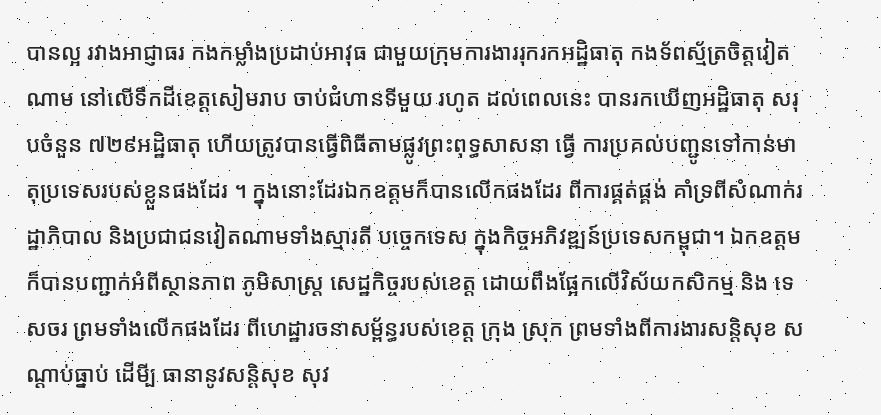បានល្អ រវាងអាជ្ញាធរ កងកម្លាំងប្រដាប់អាវុធ ជាមួយក្រុមការងាររុករកអដ្ឋិធាតុ កងទ័ពស្ម័ត្រចិត្តវៀតណាម នៅលើទឹកដីខេត្តសៀមរាប ចាប់ជំហានទីមួយ រហូត ដល់ពេលនេះ បានរកឃើញអដ្ឋិធាតុ សរុបចំនួន ៧២៩អដ្ឋិធាតុ ហើយត្រូវបានធ្វើពិធីតាមផ្លូវព្រះពុទ្ធសាសនា ធ្វើ ការប្រគល់បញ្ជូនទៅកាន់មាតុប្រទេសរបស់ខ្លួនផងដែរ ។ ក្នុងនោះដែរឯកឧត្តមក៏បានលើកផងដែរ ពីការផ្គត់ផ្គង់ គាំទ្រពីសំណាក់រដ្ឋាភិបាល និងប្រជាជនវៀតណាមទាំងស្មារតី បច្ចេកទេស ក្នុងកិច្ចអភិវឌ្ឍន៍ប្រទេសកម្ពុជា។ ឯកឧត្តមក៏បានបញ្ជាក់អំពីស្ថានភាព ភូមិសាស្ត្រ សេដ្ឋកិច្ចរបស់ខេត្ត ដោយពឹងផ្អែកលើវិស័យកសិកម្ម និង ទេសចរ ព្រមទាំងលើកផងដែរ ពីហេដ្ឋារចនាសម្ព័ន្ធរបស់ខេត្ត ក្រុង ស្រុក ព្រមទាំងពីការងារសន្តិសុខ សណ្តាប់ធ្នាប់ ដើមី្ប ធានានូវសន្តិសុខ សុវ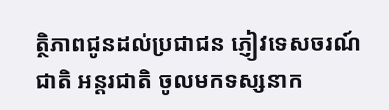ត្ថិភាពជូនដល់ប្រជាជន ភ្ញៀវទេសចរណ៍ជាតិ អន្តរជាតិ ចូលមកទស្សនាក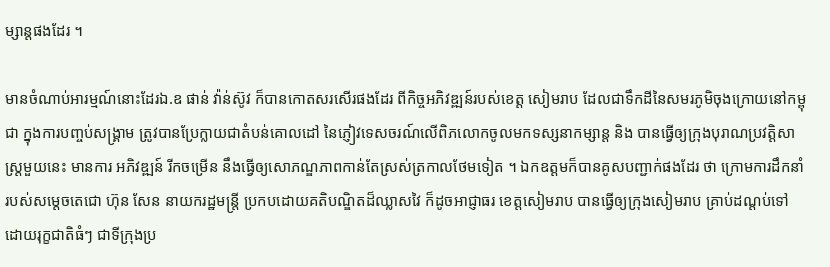ម្សាន្តផងដែរ ។

មានចំណាប់អារម្មណ៍នោះដែរឯ.ឧ ផាន់ វ៉ាន់ស៊ូវ ក៏បានកោតសរសើរផងដែរ ពីកិច្ចអភិវឌ្ឍន៍របស់ខេត្ត សៀមរាប ដែលជាទឹកដីនៃសមរភូមិចុងក្រោយនៅកម្ពុជា ក្នុងការបញ្ចប់សង្គ្រាម ត្រូវបានប្រែក្លាយជាតំបន់គោលដៅ នៃភ្ញៀវទេសចរណ៍លើពិភលោកចូលមកទស្សនាកម្សាន្ត និង បានធ្វើឲ្យក្រុងបុរាណប្រវត្តិសាស្ត្រមួយនេះ មានការ អភិវឌ្ឍន៍ រីកចម្រើន នឹងធ្វើឲ្យសោភណ្ឌភាពកាន់តែស្រស់ត្រកាលថែមទៀត ។ ឯកឧត្តមក៏បានគូសបញ្ជាក់ផងដែរ ថា ក្រោមការដឹកនាំរបស់សម្តេចតេជោ ហ៊ុន សែន នាយករដ្ឋមន្ត្រី ប្រកបដោយគតិបណ្ឌិតដ៏ឈ្លាសវៃ ក៏ដូចអាជ្ញាធរ ខេត្តសៀមរាប បានធ្វើឲ្យក្រុងសៀមរាប គ្រាប់ដណ្តប់ទៅដោយរុក្ខជាតិធំៗ ជាទីក្រុងប្រ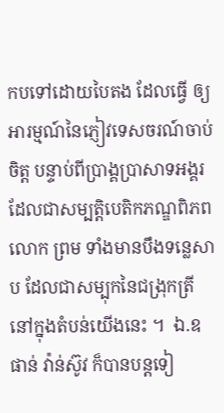កបទៅដោយបៃតង ដែលធ្វើ ឲ្យអារម្មណ៍នៃភ្ញៀវទេសចរណ៍ចាប់ចិត្ត បន្ទាប់ពីប្រាង្គប្រាសាទអង្គរ ដែលជាសម្បត្តិបេតិកភណ្ឌពិភពលោក ព្រម ទាំងមានបឹងទន្លេសាប ដែលជាសម្បុកនៃជង្រុកត្រីនៅក្នុងតំបន់យើងនេះ ។  ឯ.ឧ ផាន់ វ៉ាន់ស៊ូវ ក៏បានបន្តទៀ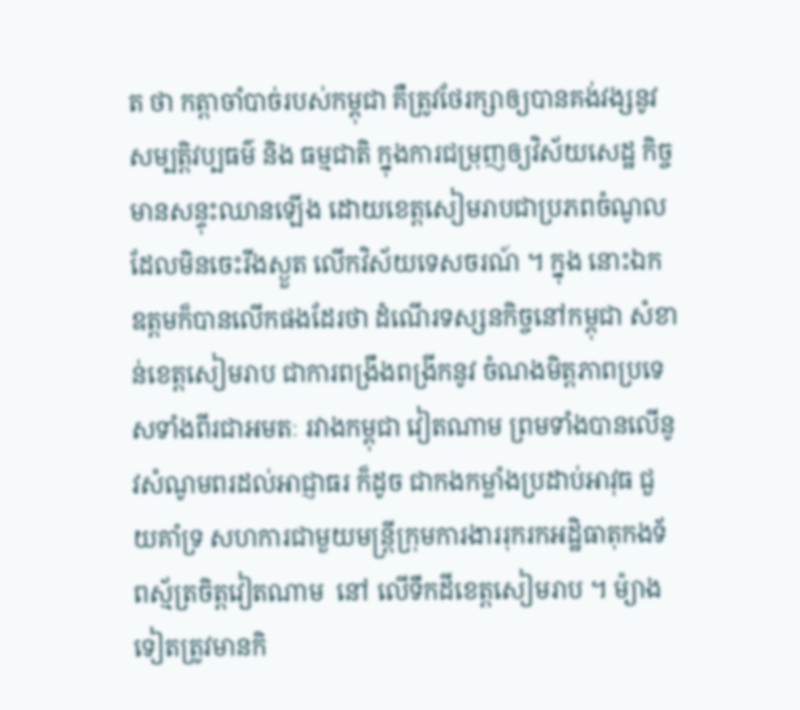ត ថា កត្តាចាំបាច់របស់កម្ពុជា គឺត្រូវថែរក្សាឲ្យបានគង់វង្សនូវសម្បត្តិវប្បធម៌ និង ធម្មជាតិ ក្នុងការជម្រុញឲ្យវិស័យសេដ្ឋ កិច្ចមានសន្ទុះឈានឡើង ដោយខេត្តសៀមរាបជាប្រភពចំណូលដែលមិនចេះរីងស្ងួត លើកវិស័យទេសចរណ៍ ។ ក្នុង នោះឯកឧត្តមក៏បានលើកផងដែរថា ដំណើរទស្សនកិច្ចនៅកម្ពុជា សំខាន់ខេត្តសៀមរាប ជាការពង្រឹងពង្រីកនូវ ចំណងមិត្តភាពប្រទេសទាំងពីរជាអមតៈ រវាងកម្ពុជា វៀតណាម ព្រមទាំងបានលើនូវសំណូមពរដល់អាជ្ញាធរ ក៏ដូច ជាកងកម្លាំងប្រដាប់អាវុធ ជួយគាំទ្រ សហការជាមួយមន្ត្រីក្រុមការងាររុករកអដ្ឋិធាតុកងទ័ពស្ម័ត្រចិត្តវៀតណាម  នៅ លើទឹកដីខេត្តសៀមរាប ។ ម៉្យាងទៀតត្រូវមានកិ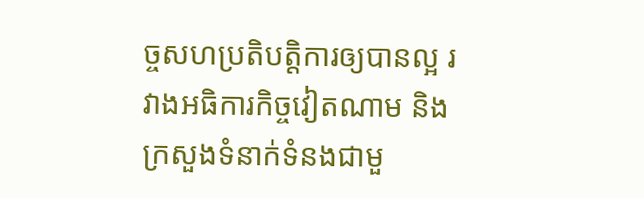ច្ចសហប្រតិបត្តិការឲ្យបានល្អ រវាងអធិការកិច្ចវៀតណាម និង ក្រសួងទំនាក់ទំនងជាមួ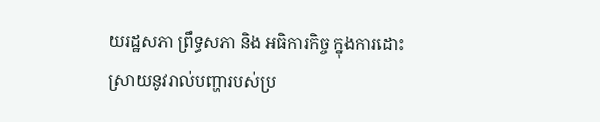យរដ្ឋសភា ព្រឹទ្ធសភា និង អធិការកិច្ច ក្នុងការដោះស្រាយនូវរាល់បញ្ហារបស់ប្រ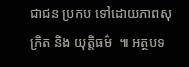ជាជន ប្រកប ទៅដោយភាពសុក្រិត និង យុត្តិធម៌  ៕ អត្ថបទ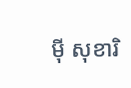ម៉ី សុខារិ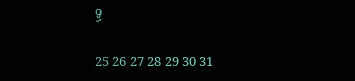ទ្ធ

25 26 27 28 29 30 31